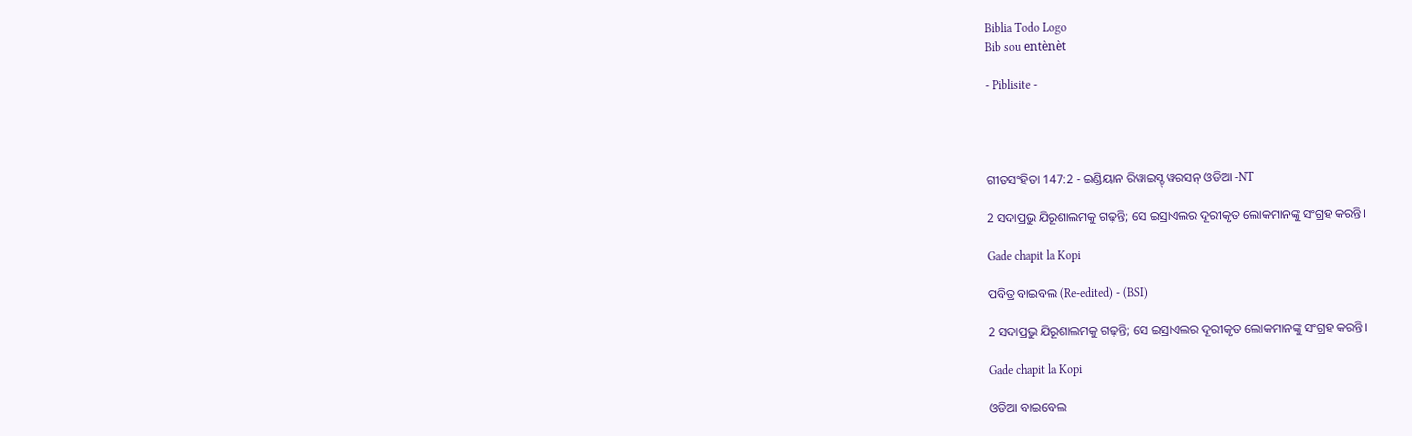Biblia Todo Logo
Bib sou entènèt

- Piblisite -




ଗୀତସଂହିତା 147:2 - ଇଣ୍ଡିୟାନ ରିୱାଇସ୍ଡ୍ ୱରସନ୍ ଓଡିଆ -NT

2 ସଦାପ୍ରଭୁ ଯିରୂଶାଲମକୁ ଗଢ଼ନ୍ତି; ସେ ଇସ୍ରାଏଲର ଦୂରୀକୃତ ଲୋକମାନଙ୍କୁ ସଂଗ୍ରହ କରନ୍ତି।

Gade chapit la Kopi

ପବିତ୍ର ବାଇବଲ (Re-edited) - (BSI)

2 ସଦାପ୍ରଭୁ ଯିରୂଶାଲମକୁ ଗଢ଼ନ୍ତି; ସେ ଇସ୍ରାଏଲର ଦୂରୀକୃତ ଲୋକମାନଙ୍କୁ ସଂଗ୍ରହ କରନ୍ତି।

Gade chapit la Kopi

ଓଡିଆ ବାଇବେଲ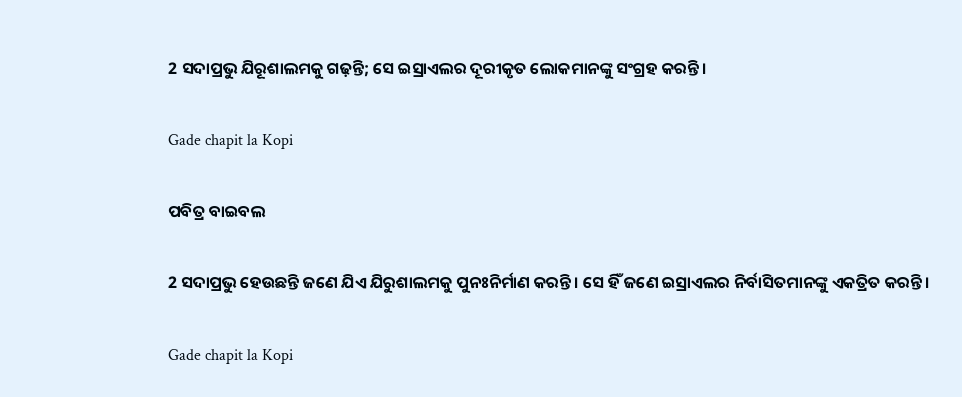2 ସଦାପ୍ରଭୁ ଯିରୂଶାଲମକୁ ଗଢ଼ନ୍ତି; ସେ ଇସ୍ରାଏଲର ଦୂରୀକୃତ ଲୋକମାନଙ୍କୁ ସଂଗ୍ରହ କରନ୍ତି।

Gade chapit la Kopi

ପବିତ୍ର ବାଇବଲ

2 ସଦାପ୍ରଭୁ ହେଉଛନ୍ତି ଜଣେ ଯିଏ ଯିରୁଶାଲମକୁ ପୁନଃନିର୍ମାଣ କରନ୍ତି। ସେ ହିଁ ଜଣେ ଇସ୍ରାଏଲର ନିର୍ବାସିତମାନଙ୍କୁ ଏକତ୍ରିତ କରନ୍ତି।

Gade chapit la Kopi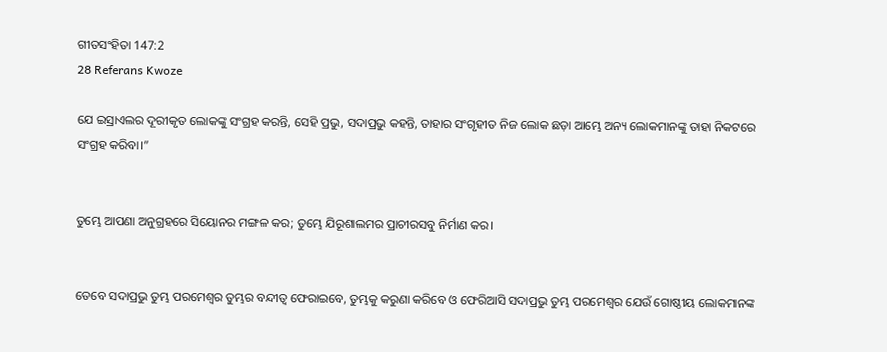ଗୀତସଂହିତା 147:2
28 Referans Kwoze

ଯେ ଇସ୍ରାଏଲର ଦୂରୀକୃତ ଲୋକଙ୍କୁ ସଂଗ୍ରହ କରନ୍ତି, ସେହି ପ୍ରଭୁ, ସଦାପ୍ରଭୁ କହନ୍ତି, ତାହାର ସଂଗୃହୀତ ନିଜ ଲୋକ ଛଡ଼ା ଆମ୍ଭେ ଅନ୍ୟ ଲୋକମାନଙ୍କୁ ତାହା ନିକଟରେ ସଂଗ୍ରହ କରିବା।”


ତୁମ୍ଭେ ଆପଣା ଅନୁଗ୍ରହରେ ସିୟୋନର ମଙ୍ଗଳ କର; ତୁମ୍ଭେ ଯିରୂଶାଲମର ପ୍ରାଚୀରସବୁ ନିର୍ମାଣ କର।


ତେବେ ସଦାପ୍ରଭୁ ତୁମ୍ଭ ପରମେଶ୍ୱର ତୁମ୍ଭର ବନ୍ଦୀତ୍ୱ ଫେରାଇବେ, ତୁମ୍ଭକୁ କରୁଣା କରିବେ ଓ ଫେରିଆସି ସଦାପ୍ରଭୁ ତୁମ୍ଭ ପରମେଶ୍ୱର ଯେଉଁ ଗୋଷ୍ଠୀୟ ଲୋକମାନଙ୍କ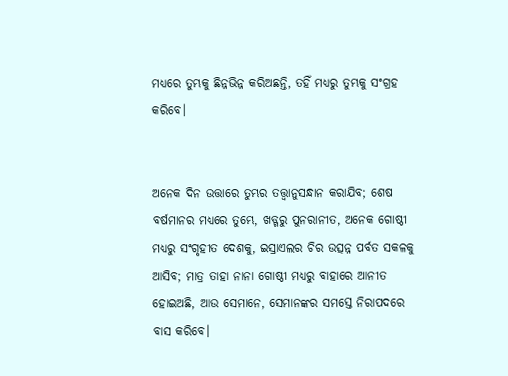ମଧ୍ୟରେ ତୁମ୍ଭକୁ ଛିନ୍ନଭିନ୍ନ କରିଅଛନ୍ତି, ତହିଁ ମଧ୍ୟରୁ ତୁମ୍ଭକୁ ସଂଗ୍ରହ କରିବେ।


ଅନେକ ଦିନ ଉତ୍ତାରେ ତୁମ୍ଭର ତତ୍ତ୍ୱାନୁସନ୍ଧାନ କରାଯିବ; ଶେଷ ବର୍ଷମାନର ମଧ୍ୟରେ ତୁମ୍ଭେ, ଖଡ୍ଗରୁ ପୁନରାନୀତ, ଅନେକ ଗୋଷ୍ଠୀ ମଧ୍ୟରୁ ସଂଗୃହୀତ ଦେଶକୁ, ଇସ୍ରାଏଲର ଚିର ଉତ୍ସନ୍ନ ପର୍ବତ ସକଳକୁ ଆସିବ; ମାତ୍ର ତାହା ନାନା ଗୋଷ୍ଠୀ ମଧ୍ୟରୁ ବାହାରେ ଆନୀତ ହୋଇଅଛି, ଆଉ ସେମାନେ, ସେମାନଙ୍କର ସମସ୍ତେ ନିରାପଦରେ ବାସ କରିବେ।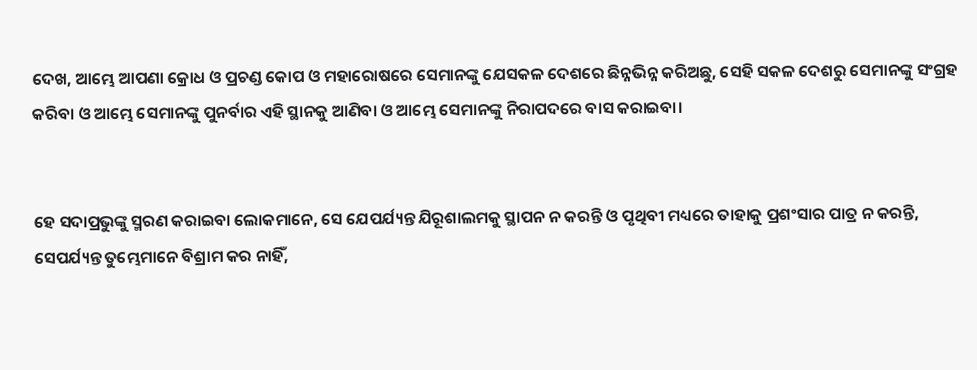ଦେଖ, ଆମ୍ଭେ ଆପଣା କ୍ରୋଧ ଓ ପ୍ରଚଣ୍ଡ କୋପ ଓ ମହାରୋଷରେ ସେମାନଙ୍କୁ ଯେସକଳ ଦେଶରେ ଛିନ୍ନଭିନ୍ନ କରିଅଛୁ, ସେହି ସକଳ ଦେଶରୁ ସେମାନଙ୍କୁ ସଂଗ୍ରହ କରିବା ଓ ଆମ୍ଭେ ସେମାନଙ୍କୁ ପୁନର୍ବାର ଏହି ସ୍ଥାନକୁ ଆଣିବା ଓ ଆମ୍ଭେ ସେମାନଙ୍କୁ ନିରାପଦରେ ବାସ କରାଇବା।


ହେ ସଦାପ୍ରଭୁଙ୍କୁ ସ୍ମରଣ କରାଇବା ଲୋକମାନେ, ସେ ଯେପର୍ଯ୍ୟନ୍ତ ଯିରୂଶାଲମକୁ ସ୍ଥାପନ ନ କରନ୍ତି ଓ ପୃଥିବୀ ମଧ୍ୟରେ ତାହାକୁ ପ୍ରଶଂସାର ପାତ୍ର ନ କରନ୍ତି, ସେପର୍ଯ୍ୟନ୍ତ ତୁମ୍ଭେମାନେ ବିଶ୍ରାମ କର ନାହିଁ,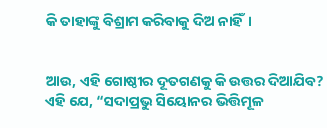କି ତାହାଙ୍କୁ ବିଶ୍ରାମ କରିବାକୁ ଦିଅ ନାହିଁ।


ଆଉ, ଏହି ଗୋଷ୍ଠୀର ଦୂତଗଣକୁ କି ଉତ୍ତର ଦିଆଯିବ? ଏହି ଯେ, “ସଦାପ୍ରଭୁ ସିୟୋନର ଭିତ୍ତିମୂଳ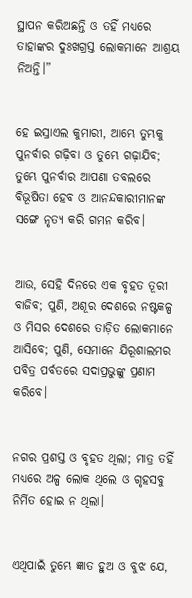ସ୍ଥାପନ କରିଅଛନ୍ତି ଓ ତହିଁ ମଧ୍ୟରେ ତାହାଙ୍କର ଦୁଃଖଗ୍ରସ୍ତ ଲୋକମାନେ ଆଶ୍ରୟ ନିଅନ୍ତି।”


ହେ ଇସ୍ରାଏଲ କୁମାରୀ, ଆମ୍ଭେ ତୁମ୍ଭକୁ ପୁନର୍ବାର ଗଢ଼ିବା ଓ ତୁମ୍ଭେ ଗଢ଼ାଯିବ; ତୁମ୍ଭେ ପୁନର୍ବାର ଆପଣା ତବଲରେ ବିଭୂଷିତା ହେବ ଓ ଆନନ୍ଦକାରୀମାନଙ୍କ ସଙ୍ଗେ ନୃତ୍ୟ କରି ଗମନ କରିବ।


ଆଉ, ସେହି ଦିନରେ ଏକ ବୃହତ ତୂରୀ ବାଜିବ; ପୁଣି, ଅଶୂର ଦେଶରେ ନଷ୍ଟକଳ୍ପ ଓ ମିସର ଦେଶରେ ତାଡ଼ିତ ଲୋକମାନେ ଆସିବେ; ପୁଣି, ସେମାନେ ଯିରୂଶାଲମର ପବିତ୍ର ପର୍ବତରେ ସଦାପ୍ରଭୁଙ୍କୁ ପ୍ରଣାମ କରିବେ।


ନଗର ପ୍ରଶସ୍ତ ଓ ବୃହତ ଥିଲା; ମାତ୍ର ତହିଁ ମଧ୍ୟରେ ଅଳ୍ପ ଲୋକ ଥିଲେ ଓ ଗୃହସବୁ ନିର୍ମିତ ହୋଇ ନ ଥିଲା।


ଏଥିପାଇଁ ତୁମ୍ଭେ ଜ୍ଞାତ ହୁଅ ଓ ବୁଝ ଯେ,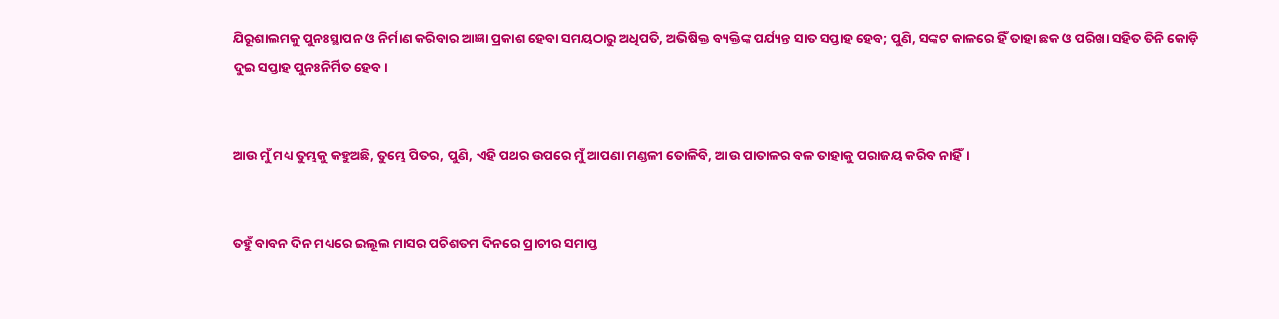ଯିରୂଶାଲମକୁ ପୁନଃସ୍ଥାପନ ଓ ନିର୍ମାଣ କରିବାର ଆଜ୍ଞା ପ୍ରକାଶ ହେବା ସମୟଠାରୁ ଅଧିପତି, ଅଭିଷିକ୍ତ ବ୍ୟକ୍ତିଙ୍କ ପର୍ଯ୍ୟନ୍ତ ସାତ ସପ୍ତାହ ହେବ; ପୁଣି, ସଙ୍କଟ କାଳରେ ହିଁ ତାହା ଛକ ଓ ପରିଖା ସହିତ ତିନି କୋଡ଼ି ଦୁଇ ସପ୍ତାହ ପୁନଃନିର୍ମିତ ହେବ।


ଆଉ ମୁଁ ମଧ୍ୟ ତୁମ୍ଭକୁ କହୁଅଛି, ତୁମ୍ଭେ ପିତର, ପୁଣି, ଏହି ପଥର ଉପରେ ମୁଁ ଆପଣା ମଣ୍ଡଳୀ ତୋଳିବି, ଆଉ ପାତାଳର ବଳ ତାହାକୁ ପରାଜୟ କରିବ ନାହିଁ।


ତହୁଁ ବାବନ ଦିନ ମଧ୍ୟରେ ଇଲୂଲ ମାସର ପଚିଶତମ ଦିନରେ ପ୍ରାଚୀର ସମାପ୍ତ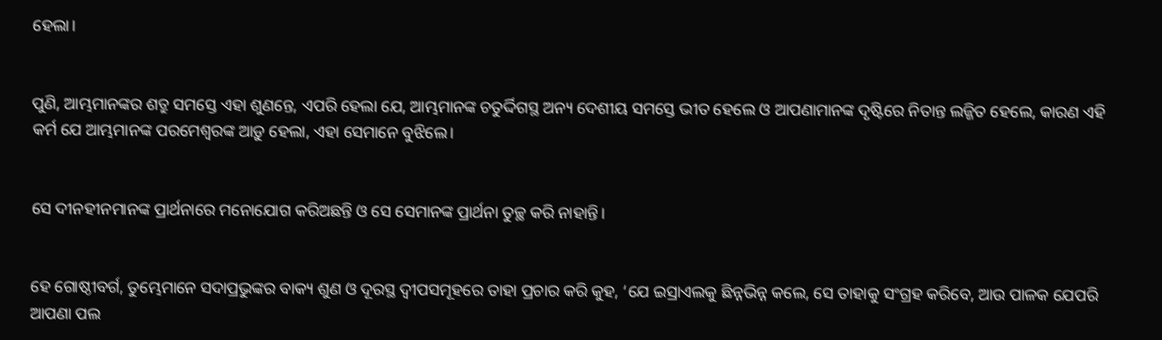ହେଲା।


ପୁଣି, ଆମ୍ଭମାନଙ୍କର ଶତ୍ରୁ ସମସ୍ତେ ଏହା ଶୁଣନ୍ତେ, ଏପରି ହେଲା ଯେ, ଆମ୍ଭମାନଙ୍କ ଚତୁର୍ଦ୍ଦିଗସ୍ଥ ଅନ୍ୟ ଦେଶୀୟ ସମସ୍ତେ ଭୀତ ହେଲେ ଓ ଆପଣାମାନଙ୍କ ଦୃଷ୍ଟିରେ ନିତାନ୍ତ ଲଜ୍ଜିତ ହେଲେ, କାରଣ ଏହି କର୍ମ ଯେ ଆମ୍ଭମାନଙ୍କ ପରମେଶ୍ୱରଙ୍କ ଆଡ଼ୁ ହେଲା, ଏହା ସେମାନେ ବୁଝିଲେ।


ସେ ଦୀନହୀନମାନଙ୍କ ପ୍ରାର୍ଥନାରେ ମନୋଯୋଗ କରିଅଛନ୍ତି ଓ ସେ ସେମାନଙ୍କ ପ୍ରାର୍ଥନା ତୁଚ୍ଛ କରି ନାହାନ୍ତି।


ହେ ଗୋଷ୍ଠୀବର୍ଗ, ତୁମ୍ଭେମାନେ ସଦାପ୍ରଭୁଙ୍କର ବାକ୍ୟ ଶୁଣ ଓ ଦୂରସ୍ଥ ଦ୍ୱୀପସମୂହରେ ତାହା ପ୍ରଚାର କରି କୁହ, ‘ଯେ ଇସ୍ରାଏଲକୁ ଛିନ୍ନଭିନ୍ନ କଲେ, ସେ ତାହାକୁ ସଂଗ୍ରହ କରିବେ, ଆଉ ପାଳକ ଯେପରି ଆପଣା ପଲ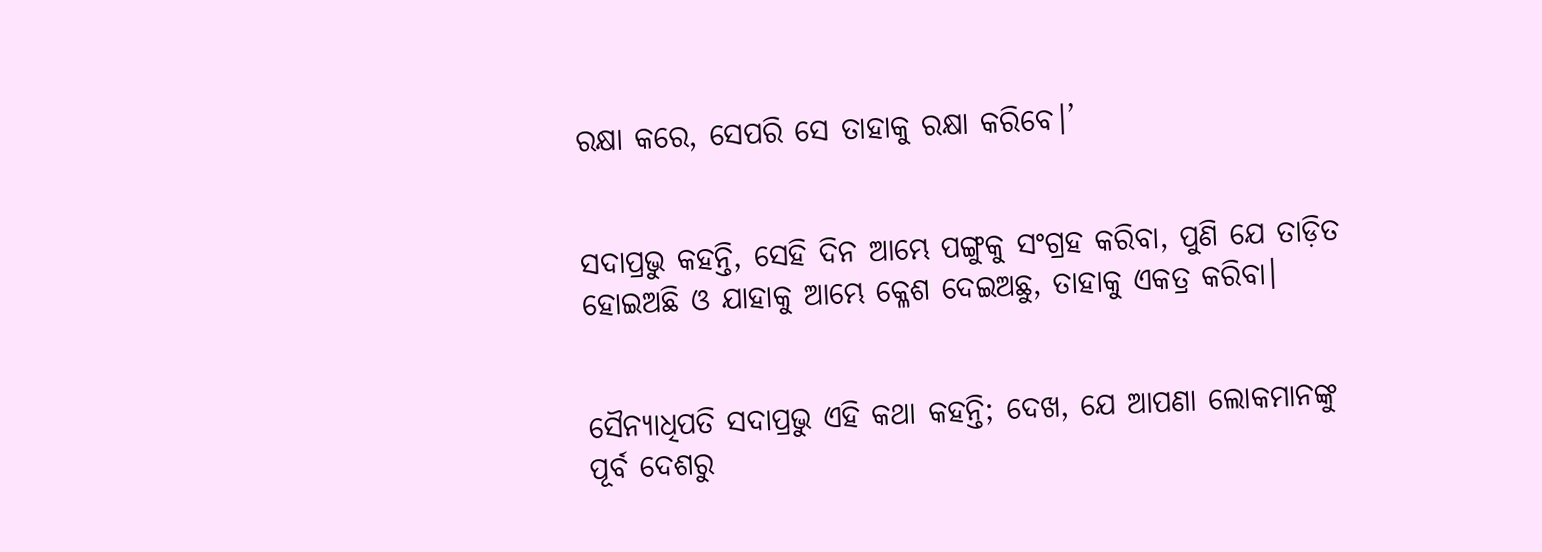ରକ୍ଷା କରେ, ସେପରି ସେ ତାହାକୁ ରକ୍ଷା କରିବେ।’


ସଦାପ୍ରଭୁ କହନ୍ତି, ସେହି ଦିନ ଆମ୍ଭେ ପଙ୍ଗୁକୁ ସଂଗ୍ରହ କରିବା, ପୁଣି ଯେ ତାଡ଼ିତ ହୋଇଅଛି ଓ ଯାହାକୁ ଆମ୍ଭେ କ୍ଳେଶ ଦେଇଅଛୁ, ତାହାକୁ ଏକତ୍ର କରିବା।


ସୈନ୍ୟାଧିପତି ସଦାପ୍ରଭୁ ଏହି କଥା କହନ୍ତି; ଦେଖ, ଯେ ଆପଣା ଲୋକମାନଙ୍କୁ ପୂର୍ବ ଦେଶରୁ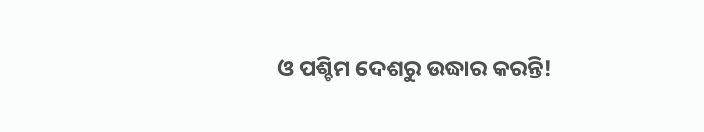ଓ ପଶ୍ଚିମ ଦେଶରୁ ଉଦ୍ଧାର କରନ୍ତି!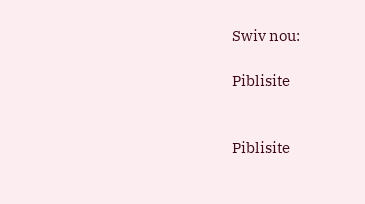Swiv nou:

Piblisite


Piblisite